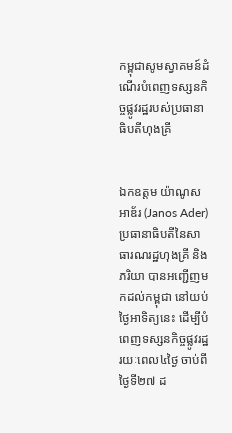កម្ពុជាសូមស្វាគមន៍ដំណើរបំពេញទស្សនកិច្ចផ្លូវរដ្ឋរបស់ប្រធានាធិបតីហុងគ្រី


ឯកឧត្តម យ៉ាណូស អាឌ័រ (Janos Ader) ប្រធានាធិបតីនៃសាធារណរដ្ឋហុងគ្រី និងភរិយា បានអញ្ជើញមកដល់កម្ពុជា នៅយប់ថ្ងៃអាទិត្យនេះ ដើម្បីបំពេញទស្សនកិច្ចផ្លូវរដ្ឋ រយៈពេល៤ថ្ងៃ ចាប់ពីថ្ងៃទី២៧ ដ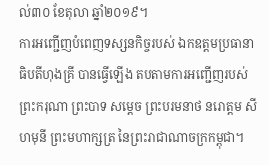ល់៣០ ខែតុលា ឆ្នាំ២០១៩។
ការអញ្ជើញបំពេញទស្សនកិច្ចរបស់ ឯកឧត្តមប្រធានាធិបតីហុងគ្រី បានធ្វើឡើង តបតាមការអញ្ជើញរបស់ ព្រះករុណា ព្រះបាទ សម្តេច ព្រះបរមនាថ នរោត្តម សីហមុនី ព្រះមហាក្សត្រ នៃព្រះរាជាណាចក្រកម្ពុជា។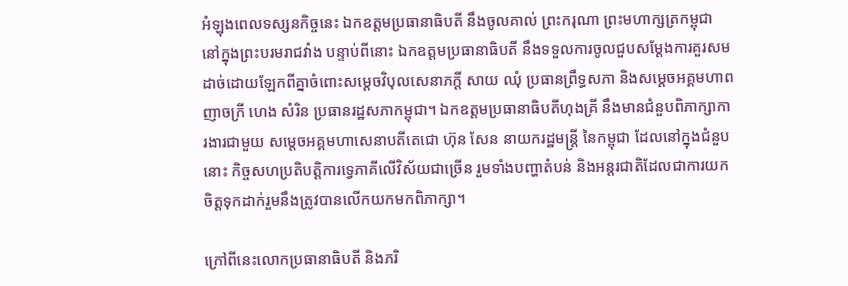អំឡុងពេលទស្សនកិច្ចនេះ ឯកឧត្តមប្រធានាធិបតី នឹងចូលគាល់ ព្រះករុណា ព្រះមហាក្សត្រកម្ពុជា នៅក្នុងព្រះបរមរាជវាំង បន្ទាប់ពីនោះ ឯកឧត្តមប្រធានាធិបតី នឹងទទួលការចូលជួបសម្តែងការគួរសមដាច់ដោយឡែកពីគ្នាចំពោះសម្តេចវិបុលសេនាភក្តី សាយ ឈុំ ប្រធានព្រឹទ្ធសភា និងសម្តេចអគ្គមហាពញាចក្រី ហេង សំរិន ប្រធានរដ្ឋសភាកម្ពុជា។ ឯកឧត្តមប្រធានាធិបតីហុងគ្រី នឹងមានជំនួបពិភាក្សាការងារជាមួយ សម្តេចអគ្គមហាសេនាបតីតេជោ ហ៊ុន សែន នាយករដ្ឋមន្ត្រី នៃកម្ពុជា ដែលនៅក្នុងជំនួបនោះ កិច្ចសហប្រតិបត្តិការទ្វេភាគីលើវិស័យជាច្រើន រួមទាំងបញ្ហាតំបន់ និងអន្តរជាតិដែលជាការយកចិត្តទុកដាក់រួមនឹងត្រូវបានលើកយកមកពិភាក្សា។

ក្រៅពីនេះលោកប្រធានាធិបតី និងភរិ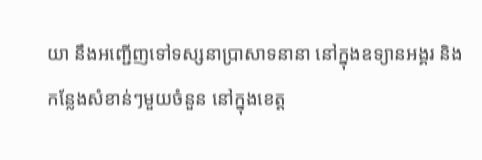យា នឹងអញ្ជើញទៅទស្សនាប្រាសាទនានា នៅក្នុងឧទ្យានអង្គរ និងកន្លែងសំខាន់ៗមួយចំនួន នៅក្នុងខេត្ត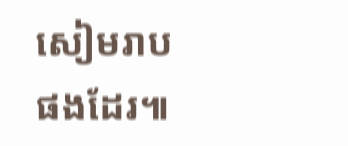សៀមរាបផងដែរ៕